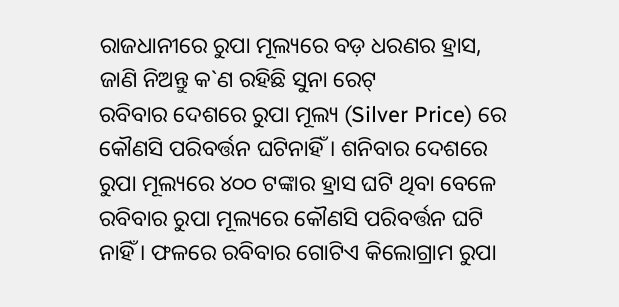ରାଜଧାନୀରେ ରୁପା ମୂଲ୍ୟରେ ବଡ଼ ଧରଣର ହ୍ରାସ, ଜାଣି ନିଅନ୍ତୁ କ`ଣ ରହିଛି ସୁନା ରେଟ୍
ରବିବାର ଦେଶରେ ରୁପା ମୂଲ୍ୟ (Silver Price) ରେ କୌଣସି ପରିବର୍ତ୍ତନ ଘଟିନାହିଁ । ଶନିବାର ଦେଶରେ ରୁପା ମୂଲ୍ୟରେ ୪୦୦ ଟଙ୍କାର ହ୍ରାସ ଘଟି ଥିବା ବେଳେ ରବିବାର ରୁପା ମୂଲ୍ୟରେ କୌଣସି ପରିବର୍ତ୍ତନ ଘଟି ନାହିଁ । ଫଳରେ ରବିବାର ଗୋଟିଏ କିଲୋଗ୍ରାମ ରୁପା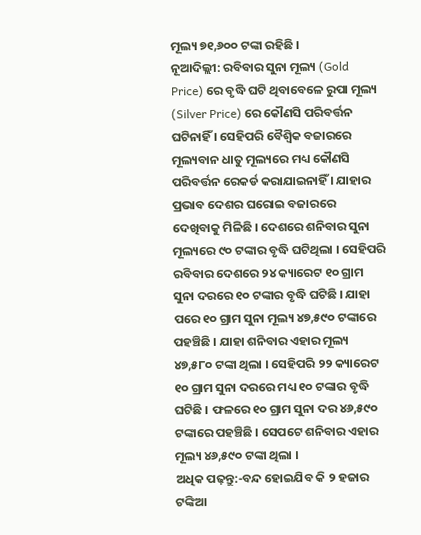ମୂଲ୍ୟ ୭୧,୬୦୦ ଟଙ୍କା ରହିଛି ।
ନୂଆଦିଲ୍ଲୀ: ରବିବାର ସୁନା ମୂଲ୍ୟ (Gold Price) ରେ ବୃଦ୍ଧି ଘଟି ଥିବାବେଳେ ରୁପା ମୂଲ୍ୟ (Silver Price) ରେ କୌଣସି ପରିବର୍ତ୍ତନ ଘଟିନାହିଁ । ସେହିପରି ବୈଶ୍ୱିକ ବଜାରରେ ମୂଲ୍ୟବାନ ଧାତୁ ମୂଲ୍ୟରେ ମଧ୍ୟ କୌଣସି ପରିବର୍ତ୍ତନ ରେକର୍ଡ କରାଯାଇନାହିଁ । ଯାହାର ପ୍ରଭାବ ଦେଶର ଘରୋଇ ବଜାରରେ ଦେଖିବାକୁ ମିଳିଛି । ଦେଶରେ ଶନିବାର ସୁନା ମୂଲ୍ୟରେ ୯୦ ଟଙ୍କାର ବୃଦ୍ଧି ଘଟିଥିଲା । ସେହିପରି ରବିବାର ଦେଶରେ ୨୪ କ୍ୟାରେଟ ୧୦ ଗ୍ରାମ ସୁନା ଦରରେ ୧୦ ଟଙ୍କାର ବୃଦ୍ଧି ଘଟିଛି । ଯାହା ପରେ ୧୦ ଗ୍ରାମ ସୁନା ମୂଲ୍ୟ ୪୭,୫୯୦ ଟଙ୍କାରେ ପହଞ୍ଚିଛି । ଯାହା ଶନିବାର ଏହାର ମୂଲ୍ୟ ୪୭,୫୮୦ ଟଙ୍କା ଥିଲା । ସେହିପରି ୨୨ କ୍ୟାରେଟ ୧୦ ଗ୍ରାମ ସୁନା ଦରରେ ମଧ୍ୟ ୧୦ ଟଙ୍କାର ବୃଦ୍ଧି ଘଟିଛି । ଫଳରେ ୧୦ ଗ୍ରାମ ସୁନା ଦର ୪୬,୫୯୦ ଟଙ୍କାରେ ପହଞ୍ଚିଛି । ସେପଟେ ଶନିବାର ଏହାର ମୂଲ୍ୟ ୪୬,୫୯୦ ଟଙ୍କା ଥିଲା ।
ଅଧିକ ପଢ଼ନ୍ତୁ:-ବନ୍ଦ ହୋଇଯିବ କି ୨ ହଜାର ଟଙ୍କିଆ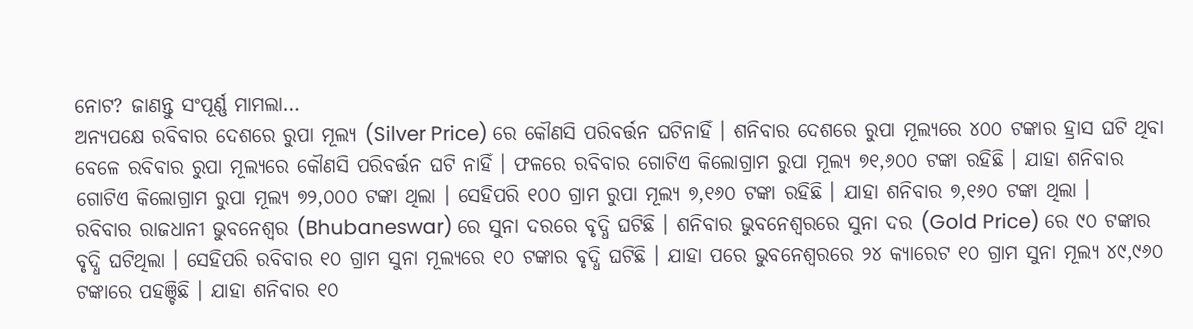ନୋଟ? ଜାଣନ୍ତୁ ସଂପୂର୍ଣ୍ଣ ମାମଲା…
ଅନ୍ୟପକ୍ଷେ ରବିବାର ଦେଶରେ ରୁପା ମୂଲ୍ୟ (Silver Price) ରେ କୌଣସି ପରିବର୍ତ୍ତନ ଘଟିନାହିଁ । ଶନିବାର ଦେଶରେ ରୁପା ମୂଲ୍ୟରେ ୪୦୦ ଟଙ୍କାର ହ୍ରାସ ଘଟି ଥିବା ବେଳେ ରବିବାର ରୁପା ମୂଲ୍ୟରେ କୌଣସି ପରିବର୍ତ୍ତନ ଘଟି ନାହିଁ । ଫଳରେ ରବିବାର ଗୋଟିଏ କିଲୋଗ୍ରାମ ରୁପା ମୂଲ୍ୟ ୭୧,୬୦୦ ଟଙ୍କା ରହିଛି । ଯାହା ଶନିବାର ଗୋଟିଏ କିଲୋଗ୍ରାମ ରୁପା ମୂଲ୍ୟ ୭୨,୦୦୦ ଟଙ୍କା ଥିଲା । ସେହିପରି ୧୦୦ ଗ୍ରାମ ରୁପା ମୂଲ୍ୟ ୭,୧୬୦ ଟଙ୍କା ରହିଛି । ଯାହା ଶନିବାର ୭,୧୬୦ ଟଙ୍କା ଥିଲା ।
ରବିବାର ରାଜଧାନୀ ଭୁବନେଶ୍ୱର (Bhubaneswar) ରେ ସୁନା ଦରରେ ବୃଦ୍ଧି ଘଟିଛି । ଶନିବାର ଭୁବନେଶ୍ୱରରେ ସୁନା ଦର (Gold Price) ରେ ୯୦ ଟଙ୍କାର ବୃଦ୍ଧି ଘଟିଥିଲା । ସେହିପରି ରବିବାର ୧୦ ଗ୍ରାମ ସୁନା ମୂଲ୍ୟରେ ୧୦ ଟଙ୍କାର ବୃଦ୍ଧି ଘଟିଛି । ଯାହା ପରେ ଭୁବନେଶ୍ୱରରେ ୨୪ କ୍ୟାରେଟ ୧୦ ଗ୍ରାମ ସୁନା ମୂଲ୍ୟ ୪୯,୯୬୦ ଟଙ୍କାରେ ପହଞ୍ଚିଛି । ଯାହା ଶନିବାର ୧୦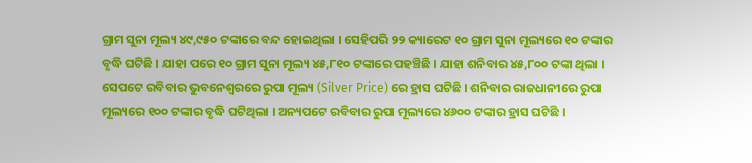ଗ୍ରାମ ସୁନା ମୂଲ୍ୟ ୪୯,୯୫୦ ଟଙ୍କାରେ ବନ୍ଦ ହୋଇଥିଲା । ସେହିପରି ୨୨ କ୍ୟାରେଟ ୧୦ ଗ୍ରାମ ସୁନା ମୂଲ୍ୟରେ ୧୦ ଟଙ୍କାର ବୃଦ୍ଧି ଘଟିଛି । ଯାହା ପରେ ୧୦ ଗ୍ରାମ ସୁନା ମୂଲ୍ୟ ୪୫,୮୧୦ ଟଙ୍କାରେ ପହଞ୍ଚିଛି । ଯାହା ଶନିବାର ୪୫,୮୦୦ ଟଙ୍କା ଥିଲା ।
ସେପଟେ ରବିବାର ଭୁବନେଶ୍ୱରରେ ରୁପା ମୂଲ୍ୟ (Silver Price) ରେ ହ୍ରାସ ଘଟିଛି । ଶନିବାର ରାଜଧାନୀରେ ରୁପା ମୂଲ୍ୟରେ ୧୦୦ ଟଙ୍କାର ବୃଦ୍ଧି ଘଟିଥିଲା । ଅନ୍ୟପଟେ ରବିବାର ରୁପା ମୂଲ୍ୟରେ ୪୬୦୦ ଟଙ୍କାର ହ୍ରାସ ଘଟିଛି ।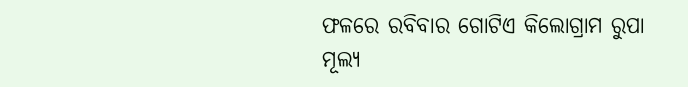ଫଳରେ ରବିବାର ଗୋଟିଏ କିଲୋଗ୍ରାମ ରୁପା ମୂଲ୍ୟ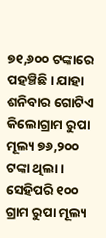୭୧,୬୦୦ ଟଙ୍କାରେ ପହଞ୍ଚିଛି । ଯାହା ଶନିବାର ଗୋଟିଏ କିଲୋଗ୍ରାମ ରୁପା ମୂଲ୍ୟ ୭୬,୨୦୦ ଟଙ୍କା ଥିଲା । ସେହିପରି ୧୦୦ ଗ୍ରାମ ରୁପା ମୂଲ୍ୟ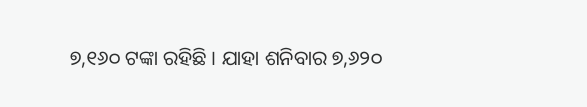୭,୧୬୦ ଟଙ୍କା ରହିଛି । ଯାହା ଶନିବାର ୭,୬୨୦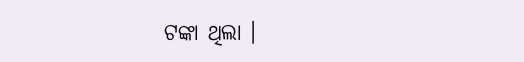ଟଙ୍କା ଥିଲା ।